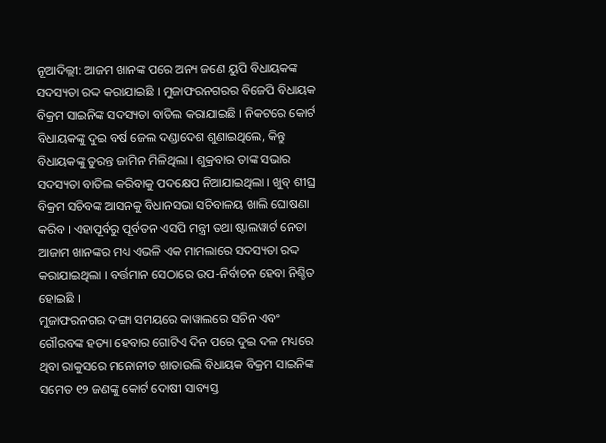ନୂଆଦିଲ୍ଲୀ: ଆଜମ ଖାନଙ୍କ ପରେ ଅନ୍ୟ ଜଣେ ୟୁପି ବିଧାୟକଙ୍କ ସଦସ୍ୟତା ରଦ୍ଦ କରାଯାଇଛି । ମୁଜାଫରନଗରର ବିଜେପି ବିଧାୟକ ବିକ୍ରମ ସାଇନିଙ୍କ ସଦସ୍ୟତା ବାତିଲ କରାଯାଇଛି । ନିକଟରେ କୋର୍ଟ ବିଧାୟକଙ୍କୁ ଦୁଇ ବର୍ଷ ଜେଲ ଦଣ୍ଡାଦେଶ ଶୁଣାଇଥିଲେ, କିନ୍ତୁ ବିଧାୟକଙ୍କୁ ତୁରନ୍ତ ଜାମିନ ମିଳିଥିଲା । ଶୁକ୍ରବାର ତାଙ୍କ ସଭାର ସଦସ୍ୟତା ବାତିଲ କରିବାକୁ ପଦକ୍ଷେପ ନିଆଯାଇଥିଲା । ଖୁବ୍ ଶୀଘ୍ର ବିକ୍ରମ ସଚିବଙ୍କ ଆସନକୁ ବିଧାନସଭା ସଚିବାଳୟ ଖାଲି ଘୋଷଣା କରିବ । ଏହାପୂର୍ବରୁ ପୂର୍ବତନ ଏସପି ମନ୍ତ୍ରୀ ତଥା ଷ୍ଟାଲୱାର୍ଟ ନେତା ଆଜାମ ଖାନଙ୍କର ମଧ୍ୟ ଏଭଳି ଏକ ମାମଲାରେ ସଦସ୍ୟତା ରଦ୍ଦ କରାଯାଇଥିଲା । ବର୍ତ୍ତମାନ ସେଠାରେ ଉପ-ନିର୍ବାଚନ ହେବା ନିଶ୍ଚିତ ହୋଇଛି ।
ମୁଜାଫରନଗର ଦଙ୍ଗା ସମୟରେ କାୱାଲରେ ସଚିନ ଏବଂ ଗୌରବଙ୍କ ହତ୍ୟା ହେବାର ଗୋଟିଏ ଦିନ ପରେ ଦୁଇ ଦଳ ମଧ୍ୟରେ ଥିବା ରାକୁସରେ ମନୋନୀତ ଖାତାଉଲି ବିଧାୟକ ବିକ୍ରମ ସାଇନିଙ୍କ ସମେତ ୧୨ ଜଣଙ୍କୁ କୋର୍ଟ ଦୋଷୀ ସାବ୍ୟସ୍ତ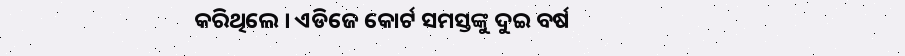କରିଥିଲେ । ଏଡିଜେ କୋର୍ଟ ସମସ୍ତଙ୍କୁ ଦୁଇ ବର୍ଷ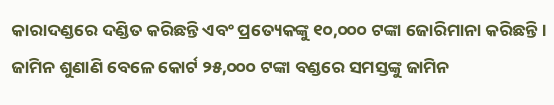କାରାଦଣ୍ଡରେ ଦଣ୍ଡିତ କରିଛନ୍ତି ଏବଂ ପ୍ରତ୍ୟେକଙ୍କୁ ୧୦,୦୦୦ ଟଙ୍କା ଜୋରିମାନା କରିଛନ୍ତି । ଜାମିନ ଶୁଣାଣି ବେଳେ କୋର୍ଟ ୨୫,୦୦୦ ଟଙ୍କା ବଣ୍ଡରେ ସମସ୍ତଙ୍କୁ ଜାମିନ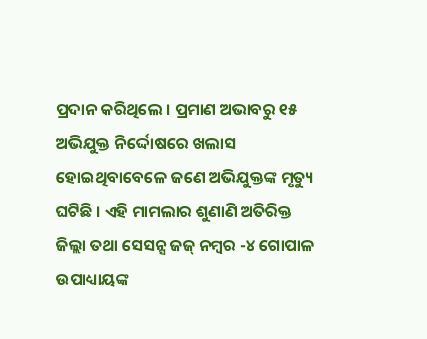ପ୍ରଦାନ କରିଥିଲେ । ପ୍ରମାଣ ଅଭାବରୁ ୧୫ ଅଭିଯୁକ୍ତ ନିର୍ଦ୍ଦୋଷରେ ଖଲାସ ହୋଇଥିବାବେଳେ ଜଣେ ଅଭିଯୁକ୍ତଙ୍କ ମୃତ୍ୟୁ ଘଟିଛି । ଏହି ମାମଲାର ଶୁଣାଣି ଅତିରିକ୍ତ ଜିଲ୍ଲା ତଥା ସେସନ୍ସ ଜଜ୍ ନମ୍ବର -୪ ଗୋପାଳ ଉପାଧ୍ୟାୟଙ୍କ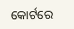କୋର୍ଟରେ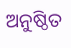ଅନୁଷ୍ଠିତ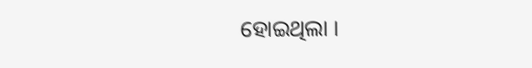ହୋଇଥିଲା ।